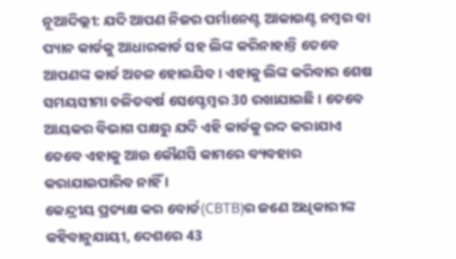ନୂଆଦିଲ୍ଲୀ: ଯଦି ଆପଣ ନିଜର ପର୍ମାନେଣ୍ଟ ଆକାଉଣ୍ଟ ନମ୍ବର ବା ପ୍ୟାନ କାର୍ଡକୁ ଆଧାରକାର୍ଡ ସହ ଲିଙ୍କ କରିନାହାନ୍ତି ତେବେ ଆପଣଙ୍କ କାର୍ଡ ଅଚଳ ହୋଇଯିବ । ଏହାକୁ ଲିଙ୍କ କରିବାର ଶେଷ ସମୟସୀମା ଚଳିତବର୍ଷ ସେପ୍ଟେମ୍ବର 30 ରଖାଯାଇଛି । ତେବେ ଆୟକର ବିଭାଗ ପକ୍ଷରୁ ଯଦି ଏହି କାର୍ଡକୁ ରଦ୍ଦ କରାଯାଏ ତେବେ ଏହାକୁ ଆଉ କୌଣସି କାମରେ ବ୍ୟବହାର କରାଯାଇପାରିବ ନାହିଁ ।
କେନ୍ଦ୍ରୀୟ ପ୍ରତ୍ୟକ୍ଷ କର ବୋର୍ଡ(CBTB)ର ଜଣେ ଅଧିକାରୀଙ୍କ କହିବାନୁଯାୟୀ, ଦେଶରେ 43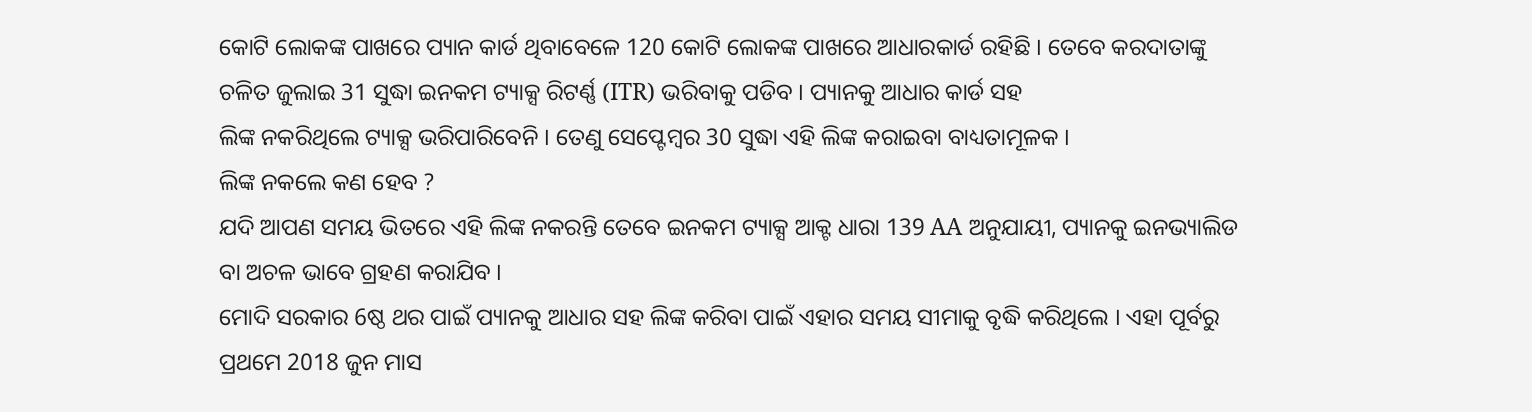କୋଟି ଲୋକଙ୍କ ପାଖରେ ପ୍ୟାନ କାର୍ଡ ଥିବାବେଳେ 120 କୋଟି ଲୋକଙ୍କ ପାଖରେ ଆଧାରକାର୍ଡ ରହିଛି । ତେବେ କରଦାତାଙ୍କୁ ଚଳିତ ଜୁଲାଇ 31 ସୁଦ୍ଧା ଇନକମ ଟ୍ୟାକ୍ସ ରିଟର୍ଣ୍ଣ (ITR) ଭରିବାକୁ ପଡିବ । ପ୍ୟାନକୁ ଆଧାର କାର୍ଡ ସହ
ଲିଙ୍କ ନକରିଥିଲେ ଟ୍ୟାକ୍ସ ଭରିପାରିବେନି । ତେଣୁ ସେପ୍ଟେମ୍ବର 30 ସୁଦ୍ଧା ଏହି ଲିଙ୍କ କରାଇବା ବାଧ୍ୟତାମୂଳକ ।
ଲିଙ୍କ ନକଲେ କଣ ହେବ ?
ଯଦି ଆପଣ ସମୟ ଭିତରେ ଏହି ଲିଙ୍କ ନକରନ୍ତି ତେବେ ଇନକମ ଟ୍ୟାକ୍ସ ଆକ୍ଟ ଧାରା 139 AA ଅନୁଯାୟୀ, ପ୍ୟାନକୁ ଇନଭ୍ୟାଲିଡ ବା ଅଚଳ ଭାବେ ଗ୍ରହଣ କରାଯିବ ।
ମୋଦି ସରକାର 6ଷ୍ଠ ଥର ପାଇଁ ପ୍ୟାନକୁ ଆଧାର ସହ ଲିଙ୍କ କରିବା ପାଇଁ ଏହାର ସମୟ ସୀମାକୁ ବୃଦ୍ଧି କରିଥିଲେ । ଏହା ପୂର୍ବରୁ ପ୍ରଥମେ 2018 ଜୁନ ମାସ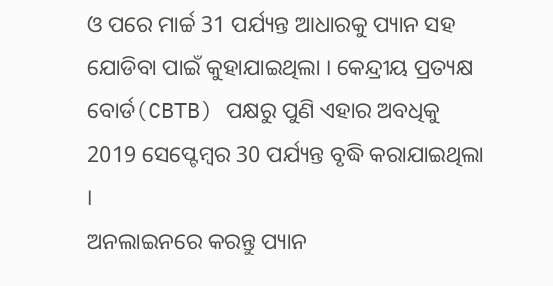ଓ ପରେ ମାର୍ଚ୍ଚ 31 ପର୍ଯ୍ୟନ୍ତ ଆଧାରକୁ ପ୍ୟାନ ସହ ଯୋଡିବା ପାଇଁ କୁହାଯାଇଥିଲା । କେନ୍ଦ୍ରୀୟ ପ୍ରତ୍ୟକ୍ଷ ବୋର୍ଡ(CBTB) ପକ୍ଷରୁ ପୁଣି ଏହାର ଅବଧିକୁ 2019 ସେପ୍ଟେମ୍ବର 30 ପର୍ଯ୍ୟନ୍ତ ବୃଦ୍ଧି କରାଯାଇଥିଲା ।
ଅନଲାଇନରେ କରନ୍ତୁ ପ୍ୟାନ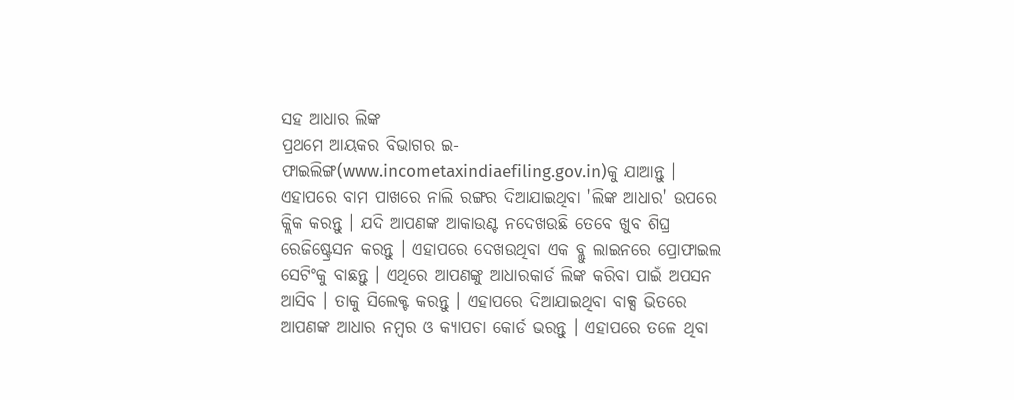ସହ ଆଧାର ଲିଙ୍କ
ପ୍ରଥମେ ଆୟକର ବିଭାଗର ଇ-ଫାଇଲିଙ୍ଗ(www.incometaxindiaefiling.gov.in)କୁ ଯାଆନ୍ତୁ । ଏହାପରେ ବାମ ପାଖରେ ନାଲି ରଙ୍ଗର ଦିଆଯାଇଥିବା 'ଲିଙ୍କ ଆଧାର' ଉପରେ କ୍ଲିକ କରନ୍ତୁ । ଯଦି ଆପଣଙ୍କ ଆକାଉଣ୍ଟ ନଦେଖଉଛି ତେବେ ଖୁବ ଶିଘ୍ର ରେଜିଷ୍ଟ୍ରେସନ କରନ୍ତୁ । ଏହାପରେ ଦେଖଉଥିବା ଏକ ବ୍ଲୁ ଲାଇନରେ ପ୍ରୋଫାଇଲ ସେଟିଂକୁ ବାଛନ୍ତୁ । ଏଥିରେ ଆପଣଙ୍କୁ ଆଧାରକାର୍ଡ ଲିଙ୍କ କରିବା ପାଇଁ ଅପସନ ଆସିବ । ତାକୁ ସିଲେକ୍ଟ କରନ୍ତୁ । ଏହାପରେ ଦିଆଯାଇଥିବା ବାକ୍ସ ଭିତରେ ଆପଣଙ୍କ ଆଧାର ନମ୍ବର ଓ କ୍ୟାପଚା କୋର୍ଡ ଭରନ୍ତୁ । ଏହାପରେ ତଳେ ଥିବା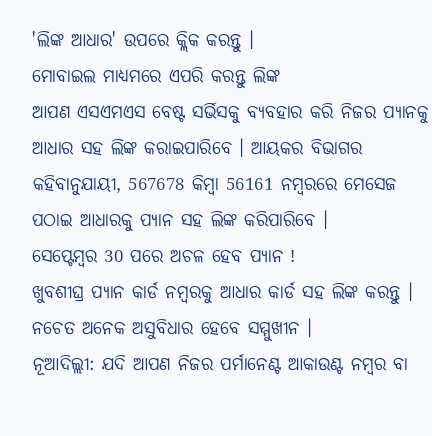'ଲିଙ୍କ ଆଧାର' ଉପରେ କ୍ଲିକ କରନ୍ତୁ ।
ମୋବାଇଲ ମାଧ୍ୟମରେ ଏପରି କରନ୍ତୁ ଲିଙ୍କ
ଆପଣ ଏସଏମଏସ ବେଷ୍ଟ ସର୍ଭିସକୁ ବ୍ୟବହାର କରି ନିଜର ପ୍ୟାନକୁ ଆଧାର ସହ ଲିଙ୍କ କରାଇପାରିବେ । ଆୟକର ବିଭାଗର କହିବାନୁଯାୟୀ, 567678 କିମ୍ବା 56161 ନମ୍ବରରେ ମେସେଜ ପଠାଇ ଆଧାରକୁ ପ୍ୟାନ ସହ ଲିଙ୍କ କରିପାରିବେ ।
ସେପ୍ଟେମ୍ବର 30 ପରେ ଅଚଳ ହେବ ପ୍ୟାନ !
ଖୁବଶୀଘ୍ର ପ୍ୟାନ କାର୍ଡ ନମ୍ବରକୁ ଆଧାର କାର୍ଡ ସହ ଲିଙ୍କ କରନ୍ତୁ । ନଚେତ ଅନେକ ଅସୁବିଧାର ହେବେ ସମ୍ମୁଖୀନ ।
ନୂଆଦିଲ୍ଲୀ: ଯଦି ଆପଣ ନିଜର ପର୍ମାନେଣ୍ଟ ଆକାଉଣ୍ଟ ନମ୍ବର ବା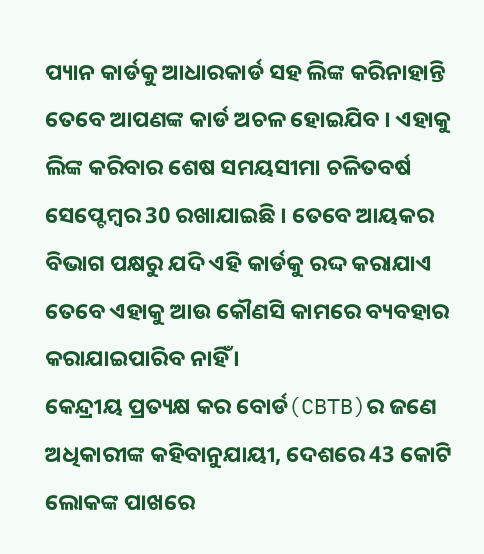ପ୍ୟାନ କାର୍ଡକୁ ଆଧାରକାର୍ଡ ସହ ଲିଙ୍କ କରିନାହାନ୍ତି ତେବେ ଆପଣଙ୍କ କାର୍ଡ ଅଚଳ ହୋଇଯିବ । ଏହାକୁ ଲିଙ୍କ କରିବାର ଶେଷ ସମୟସୀମା ଚଳିତବର୍ଷ ସେପ୍ଟେମ୍ବର 30 ରଖାଯାଇଛି । ତେବେ ଆୟକର ବିଭାଗ ପକ୍ଷରୁ ଯଦି ଏହି କାର୍ଡକୁ ରଦ୍ଦ କରାଯାଏ ତେବେ ଏହାକୁ ଆଉ କୌଣସି କାମରେ ବ୍ୟବହାର କରାଯାଇପାରିବ ନାହିଁ ।
କେନ୍ଦ୍ରୀୟ ପ୍ରତ୍ୟକ୍ଷ କର ବୋର୍ଡ(CBTB)ର ଜଣେ ଅଧିକାରୀଙ୍କ କହିବାନୁଯାୟୀ, ଦେଶରେ 43 କୋଟି ଲୋକଙ୍କ ପାଖରେ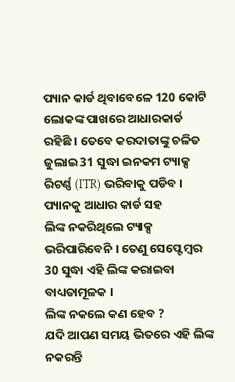ପ୍ୟାନ କାର୍ଡ ଥିବାବେଳେ 120 କୋଟି ଲୋକଙ୍କ ପାଖରେ ଆଧାରକାର୍ଡ ରହିଛି । ତେବେ କରଦାତାଙ୍କୁ ଚଳିତ ଜୁଲାଇ 31 ସୁଦ୍ଧା ଇନକମ ଟ୍ୟାକ୍ସ ରିଟର୍ଣ୍ଣ (ITR) ଭରିବାକୁ ପଡିବ । ପ୍ୟାନକୁ ଆଧାର କାର୍ଡ ସହ
ଲିଙ୍କ ନକରିଥିଲେ ଟ୍ୟାକ୍ସ ଭରିପାରିବେନି । ତେଣୁ ସେପ୍ଟେମ୍ବର 30 ସୁଦ୍ଧା ଏହି ଲିଙ୍କ କରାଇବା ବାଧ୍ୟତାମୂଳକ ।
ଲିଙ୍କ ନକଲେ କଣ ହେବ ?
ଯଦି ଆପଣ ସମୟ ଭିତରେ ଏହି ଲିଙ୍କ ନକରନ୍ତି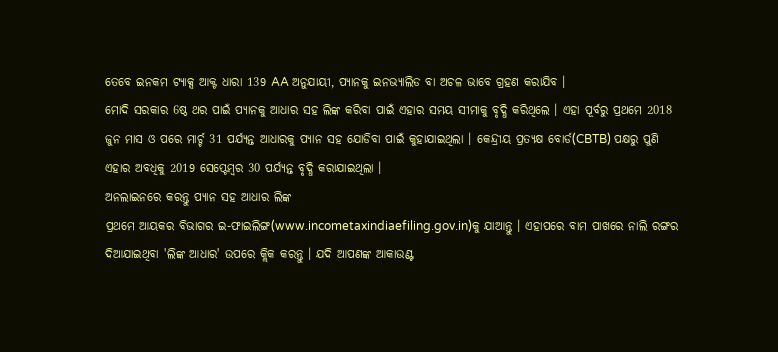ତେବେ ଇନକମ ଟ୍ୟାକ୍ସ ଆକ୍ଟ ଧାରା 139 AA ଅନୁଯାୟୀ, ପ୍ୟାନକୁ ଇନଭ୍ୟାଲିଡ ବା ଅଚଳ ଭାବେ ଗ୍ରହଣ କରାଯିବ ।
ମୋଦି ସରକାର 6ଷ୍ଠ ଥର ପାଇଁ ପ୍ୟାନକୁ ଆଧାର ସହ ଲିଙ୍କ କରିବା ପାଇଁ ଏହାର ସମୟ ସୀମାକୁ ବୃଦ୍ଧି କରିଥିଲେ । ଏହା ପୂର୍ବରୁ ପ୍ରଥମେ 2018 ଜୁନ ମାସ ଓ ପରେ ମାର୍ଚ୍ଚ 31 ପର୍ଯ୍ୟନ୍ତ ଆଧାରକୁ ପ୍ୟାନ ସହ ଯୋଡିବା ପାଇଁ କୁହାଯାଇଥିଲା । କେନ୍ଦ୍ରୀୟ ପ୍ରତ୍ୟକ୍ଷ ବୋର୍ଡ(CBTB) ପକ୍ଷରୁ ପୁଣି ଏହାର ଅବଧିକୁ 2019 ସେପ୍ଟେମ୍ବର 30 ପର୍ଯ୍ୟନ୍ତ ବୃଦ୍ଧି କରାଯାଇଥିଲା ।
ଅନଲାଇନରେ କରନ୍ତୁ ପ୍ୟାନ ସହ ଆଧାର ଲିଙ୍କ
ପ୍ରଥମେ ଆୟକର ବିଭାଗର ଇ-ଫାଇଲିଙ୍ଗ(www.incometaxindiaefiling.gov.in)କୁ ଯାଆନ୍ତୁ । ଏହାପରେ ବାମ ପାଖରେ ନାଲି ରଙ୍ଗର ଦିଆଯାଇଥିବା 'ଲିଙ୍କ ଆଧାର' ଉପରେ କ୍ଲିକ କରନ୍ତୁ । ଯଦି ଆପଣଙ୍କ ଆକାଉଣ୍ଟ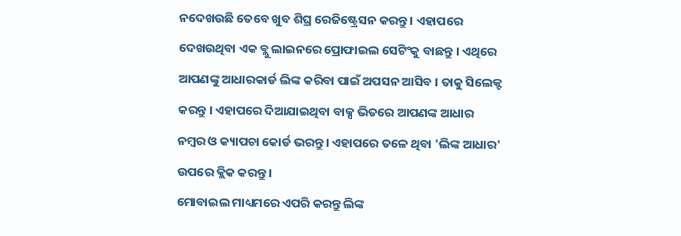ନଦେଖଉଛି ତେବେ ଖୁବ ଶିଘ୍ର ରେଜିଷ୍ଟ୍ରେସନ କରନ୍ତୁ । ଏହାପରେ ଦେଖଉଥିବା ଏକ ବ୍ଲୁ ଲାଇନରେ ପ୍ରୋଫାଇଲ ସେଟିଂକୁ ବାଛନ୍ତୁ । ଏଥିରେ ଆପଣଙ୍କୁ ଆଧାରକାର୍ଡ ଲିଙ୍କ କରିବା ପାଇଁ ଅପସନ ଆସିବ । ତାକୁ ସିଲେକ୍ଟ କରନ୍ତୁ । ଏହାପରେ ଦିଆଯାଇଥିବା ବାକ୍ସ ଭିତରେ ଆପଣଙ୍କ ଆଧାର ନମ୍ବର ଓ କ୍ୟାପଚା କୋର୍ଡ ଭରନ୍ତୁ । ଏହାପରେ ତଳେ ଥିବା 'ଲିଙ୍କ ଆଧାର' ଉପରେ କ୍ଲିକ କରନ୍ତୁ ।
ମୋବାଇଲ ମାଧ୍ୟମରେ ଏପରି କରନ୍ତୁ ଲିଙ୍କ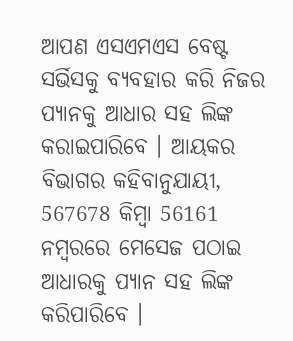ଆପଣ ଏସଏମଏସ ବେଷ୍ଟ ସର୍ଭିସକୁ ବ୍ୟବହାର କରି ନିଜର ପ୍ୟାନକୁ ଆଧାର ସହ ଲିଙ୍କ କରାଇପାରିବେ । ଆୟକର ବିଭାଗର କହିବାନୁଯାୟୀ, 567678 କିମ୍ବା 56161 ନମ୍ବରରେ ମେସେଜ ପଠାଇ ଆଧାରକୁ ପ୍ୟାନ ସହ ଲିଙ୍କ କରିପାରିବେ ।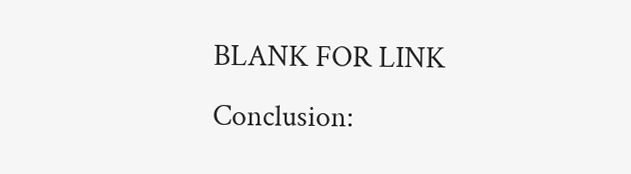BLANK FOR LINK
Conclusion: